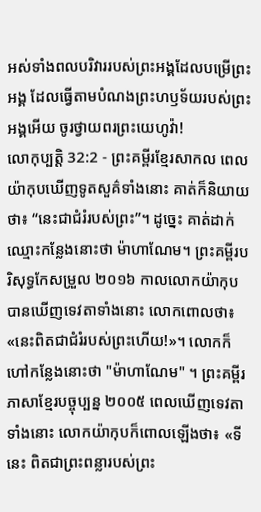អស់ទាំងពលបរិវាររបស់ព្រះអង្គដែលបម្រើព្រះអង្គ ដែលធ្វើតាមបំណងព្រះហឫទ័យរបស់ព្រះអង្គអើយ ចូរថ្វាយពរព្រះយេហូវ៉ា!
លោកុប្បត្តិ 32:2 - ព្រះគម្ពីរខ្មែរសាកល ពេលយ៉ាកុបឃើញទូតសួគ៌ទាំងនោះ គាត់ក៏និយាយថា៖ “នេះជាជំរំរបស់ព្រះ”។ ដូច្នេះ គាត់ដាក់ឈ្មោះកន្លែងនោះថា ម៉ាហាណែម។ ព្រះគម្ពីរបរិសុទ្ធកែសម្រួល ២០១៦ កាលលោកយ៉ាកុបបានឃើញទេវតាទាំងនោះ លោកពោលថា៖ «នេះពិតជាជំរំរបស់ព្រះហើយ!»។ លោកក៏ហៅកន្លែងនោះថា "ម៉ាហាណែម" ។ ព្រះគម្ពីរភាសាខ្មែរបច្ចុប្បន្ន ២០០៥ ពេលឃើញទេវតាទាំងនោះ លោកយ៉ាកុបក៏ពោលឡើងថា៖ «ទីនេះ ពិតជាព្រះពន្លារបស់ព្រះ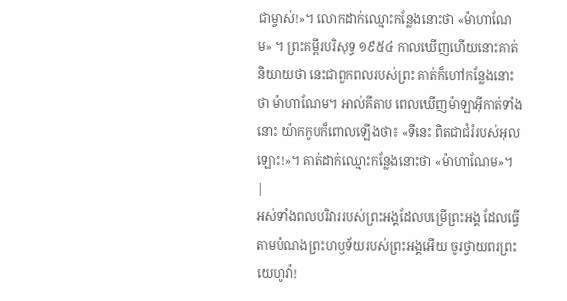ជាម្ចាស់!»។ លោកដាក់ឈ្មោះកន្លែងនោះថា «ម៉ាហាណែម» ។ ព្រះគម្ពីរបរិសុទ្ធ ១៩៥៤ កាលឃើញហើយនោះគាត់និយាយថា នេះជាពួកពលរបស់ព្រះ គាត់ក៏ហៅកន្លែងនោះថា ម៉ាហាណែម។ អាល់គីតាប ពេលឃើញម៉ាឡាអ៊ីកាត់ទាំងនោះ យ៉ាកកូបក៏ពោលឡើងថា៖ «ទីនេះ ពិតជាជំរំរបស់អុលឡោះ!»។ គាត់ដាក់ឈ្មោះកន្លែងនោះថា «ម៉ាហាណែម»។ |
អស់ទាំងពលបរិវាររបស់ព្រះអង្គដែលបម្រើព្រះអង្គ ដែលធ្វើតាមបំណងព្រះហឫទ័យរបស់ព្រះអង្គអើយ ចូរថ្វាយពរព្រះយេហូវ៉ា!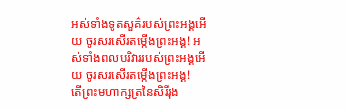អស់ទាំងទូតសួគ៌របស់ព្រះអង្គអើយ ចូរសរសើរតម្កើងព្រះអង្គ! អស់ទាំងពលបរិវាររបស់ព្រះអង្គអើយ ចូរសរសើរតម្កើងព្រះអង្គ!
តើព្រះមហាក្សត្រនៃសិរីរុង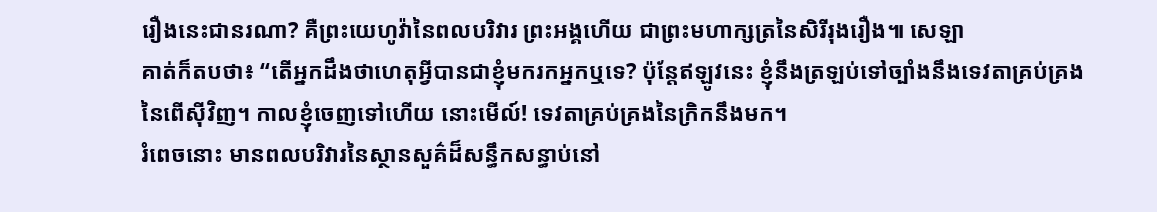រឿងនេះជានរណា? គឺព្រះយេហូវ៉ានៃពលបរិវារ ព្រះអង្គហើយ ជាព្រះមហាក្សត្រនៃសិរីរុងរឿង៕ សេឡា
គាត់ក៏តបថា៖ “តើអ្នកដឹងថាហេតុអ្វីបានជាខ្ញុំមករកអ្នកឬទេ? ប៉ុន្តែឥឡូវនេះ ខ្ញុំនឹងត្រឡប់ទៅច្បាំងនឹងទេវតាគ្រប់គ្រងនៃពើស៊ីវិញ។ កាលខ្ញុំចេញទៅហើយ នោះមើល៍! ទេវតាគ្រប់គ្រងនៃក្រិកនឹងមក។
រំពេចនោះ មានពលបរិវារនៃស្ថានសួគ៌ដ៏សន្ធឹកសន្ធាប់នៅ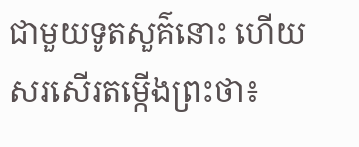ជាមួយទូតសួគ៌នោះ ហើយសរសើរតម្កើងព្រះថា៖